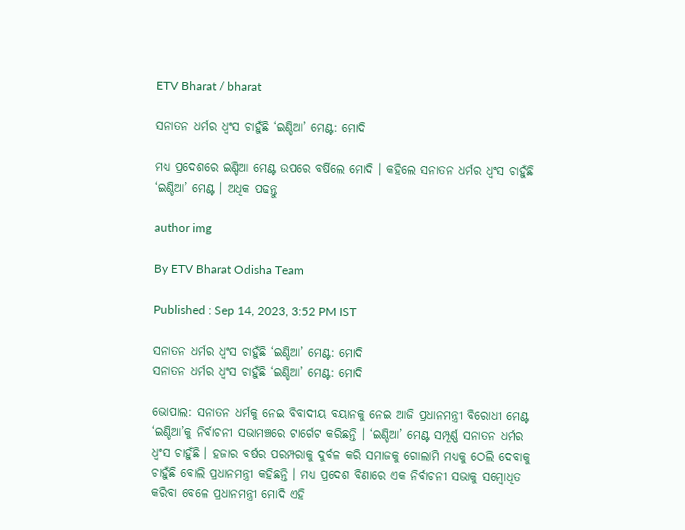ETV Bharat / bharat

ସନାତନ ଧର୍ମର ଧ୍ବଂସ ଚାହୁଁଛି ‘ଇଣ୍ଡିଆ’ ମେଣ୍ଟ: ମୋଦି

ମଧ୍ୟ ପ୍ରଦେଶରେ ଇଣ୍ଡିଆ ମେଣ୍ଟ ଉପରେ ବର୍ଷିଲେ ମୋଦି । କହିଲେ ସନାତନ ଧର୍ମର ଧ୍ବଂସ ଚାହୁଁଛି ‘ଇଣ୍ଡିଆ’ ମେଣ୍ଟ । ଅଧିକ ପଢନ୍ତୁ

author img

By ETV Bharat Odisha Team

Published : Sep 14, 2023, 3:52 PM IST

ସନାତନ ଧର୍ମର ଧ୍ବଂସ ଚାହୁଁଛି ‘ଇଣ୍ଡିଆ’ ମେଣ୍ଟ: ମୋଦି
ସନାତନ ଧର୍ମର ଧ୍ବଂସ ଚାହୁଁଛି ‘ଇଣ୍ଡିଆ’ ମେଣ୍ଟ: ମୋଦି

ଭୋପାଲ: ସନାତନ ଧର୍ମକୁ ନେଇ ବିବାଦୀୟ ବୟାନକୁ ନେଇ ଆଜି ପ୍ରଧାନମନ୍ତ୍ରୀ ବିରୋଧୀ ମେଣ୍ଟ ‘ଇଣ୍ଡିଆ’କୁ ନିର୍ବାଚନୀ ସଭାମଞ୍ଚରେ ଟାର୍ଗେଟ କରିଛନ୍ତି । ‘ଇଣ୍ଡିଆ’ ମେଣ୍ଟ ସମ୍ପୂର୍ଣ୍ଣ ସନାତନ ଧର୍ମର ଧ୍ବଂସ ଚାହୁଁଛି । ହଜାର ବର୍ଷର ପରମ୍ପରାକୁ ଦୁର୍ବଳ କରି ସମାଜକୁ ଗୋଲାମି ମଧ୍ୟକୁ ଠେଲି ଦେବାକୁ ଚାହୁଁଛି ବୋଲି ପ୍ରଧାନମନ୍ତ୍ରୀ କହିଛନ୍ତି । ମଧ୍ୟ ପ୍ରଦେଶ ବିଣାରେ ଏକ ନିର୍ବାଚନୀ ସଭାକୁ ସମ୍ବୋଧିତ କରିବା ବେଳେ ପ୍ରଧାନମନ୍ତ୍ରୀ ମୋଦି ଏହି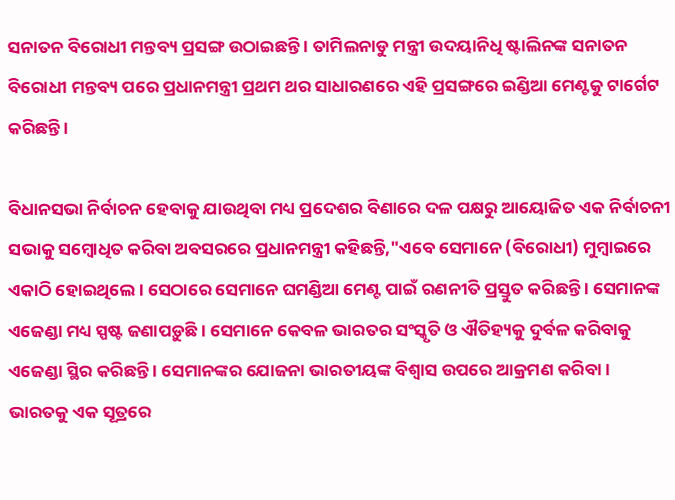ସନାତନ ବିରୋଧୀ ମନ୍ତବ୍ୟ ପ୍ରସଙ୍ଗ ଉଠାଇଛନ୍ତି । ତାମିଲନାଡୁ ମନ୍ତ୍ରୀ ଉଦୟାନିଧି ଷ୍ଟାଲିନଙ୍କ ସନାତନ ବିରୋଧୀ ମନ୍ତବ୍ୟ ପରେ ପ୍ରଧାନମନ୍ତ୍ରୀ ପ୍ରଥମ ଥର ସାଧାରଣରେ ଏହି ପ୍ରସଙ୍ଗରେ ଇଣ୍ଡିଆ ମେଣ୍ଟକୁ ଟାର୍ଗେଟ କରିଛନ୍ତି ।

ବିଧାନସଭା ନିର୍ବାଚନ ହେବାକୁ ଯାଉଥିବା ମଧ୍ୟ ପ୍ରଦେଶର ବିଣାରେ ଦଳ ପକ୍ଷରୁ ଆୟୋଜିତ ଏକ ନିର୍ବାଚନୀ ସଭାକୁ ସମ୍ବୋଧିତ କରିବା ଅବସରରେ ପ୍ରଧାନମନ୍ତ୍ରୀ କହିଛନ୍ତି,"ଏବେ ସେମାନେ (ବିରୋଧୀ) ମୁମ୍ବାଇରେ ଏକାଠି ହୋଇଥିଲେ । ସେଠାରେ ସେମାନେ ଘମଣ୍ଡିଆ ମେଣ୍ଟ ପାଇଁ ରଣନୀତି ପ୍ରସ୍ତୁତ କରିଛନ୍ତି । ସେମାନଙ୍କ ଏଜେଣ୍ଡା ମଧ୍ୟ ସ୍ପଷ୍ଟ ଜଣାପଡ଼ୁଛି । ସେମାନେ କେବଳ ଭାରତର ସଂସ୍କୃତି ଓ ଐତିହ୍ୟକୁ ଦୁର୍ବଳ କରିବାକୁ ଏଜେଣ୍ଡା ସ୍ଥିର କରିଛନ୍ତି । ସେମାନଙ୍କର ଯୋଜନା ଭାରତୀୟଙ୍କ ବିଶ୍ୱାସ ଉପରେ ଆକ୍ରମଣ କରିବା । ଭାରତକୁ ଏକ ସୂତ୍ରରେ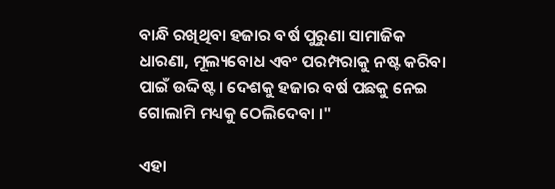ବାନ୍ଧି ରଖିଥିବା ହଜାର ବର୍ଷ ପୁରୁଣା ସାମାଜିକ ଧାରଣା, ମୂଲ୍ୟବୋଧ ଏବଂ ପରମ୍ପରାକୁ ନଷ୍ଟ କରିବା ପାଇଁ ଉଦ୍ଦିଷ୍ଟ । ଦେଶକୁ ହଜାର ବର୍ଷ ପଛକୁ ନେଇ ଗୋଲାମି ମଧ୍ୟକୁ ଠେଲିଦେବା ।"

ଏହା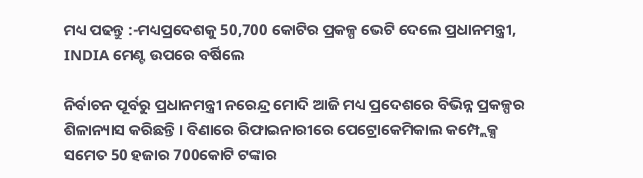ମଧ୍ୟ ପଢନ୍ତୁ :-ମଧ୍ୟପ୍ରଦେଶକୁ 50,700 କୋଟିର ପ୍ରକଳ୍ପ ଭେଟି ଦେଲେ ପ୍ରଧାନମନ୍ତ୍ରୀ, INDIA ମେଣ୍ଟ ଉପରେ ବର୍ଷିଲେ

ନିର୍ବାଚନ ପୂର୍ବରୁ ପ୍ରଧାନମନ୍ତ୍ରୀ ନରେନ୍ଦ୍ର ମୋଦି ଆଜି ମଧ୍ୟ ପ୍ରଦେଶରେ ବିଭିନ୍ନ ପ୍ରକଳ୍ପର ଶିଳାନ୍ୟାସ କରିଛନ୍ତି । ବିଣାରେ ରିଫାଇନାରୀରେ ପେଟ୍ରୋକେମିକାଲ କମ୍ପ୍ଲେକ୍ସ ସମେତ 50 ହଜାର 700କୋଟି ଟଙ୍କାର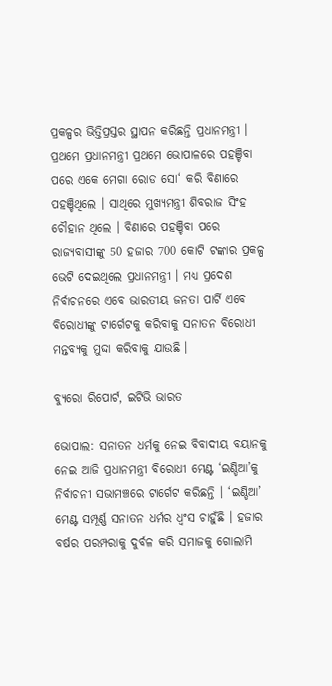ପ୍ରକଳ୍ପର ଭିତ୍ତିପ୍ରସ୍ତର ସ୍ଥାପନ କରିଛନ୍ତି ପ୍ରଧାନମନ୍ତ୍ରୀ । ପ୍ରଥମେ ପ୍ରଧାନମନ୍ତ୍ରୀ ପ୍ରଥମେ ଭୋପାଳରେ ପହଞ୍ଚିବା ପରେ ଏକେ ମେଗା ରୋଡ ସୋ‘ କରି ବିଣାରେ ପହଞ୍ଚିଥିଲେ । ସାଥିରେ ମୁଖ୍ୟମନ୍ତ୍ରୀ ଶିବରାଜ ସିଂହ ଚୌହାନ ଥିଲେ । ବିଣାରେ ପହଞ୍ଚିବା ପରେ ରାଜ୍ୟବାସୀଙ୍କୁ 50 ହଜାର 700 କୋଟି ଟଙ୍କାର ପ୍ରକଳ୍ପ ଭେଟି ଦେଇଥିଲେ ପ୍ରଧାନମନ୍ତ୍ରୀ । ମଧ୍ୟ ପ୍ରଦେଶ ନିର୍ବାଚନରେ ଏବେ ଭାରତୀୟ ଜନତା ପାର୍ଟି ଏବେ ବିରୋଧୀଙ୍କୁ ଟାର୍ଗେଟକୁ କରିବାକୁ ସନାତନ ବିରୋଧୀ ମନ୍ତବ୍ୟକୁ ମୁଦ୍ଦା କରିବାକୁ ଯାଉଛି ।

ବ୍ୟୁରୋ ରିପୋର୍ଟ, ଇଟିଭି ଭାରତ

ଭୋପାଲ: ସନାତନ ଧର୍ମକୁ ନେଇ ବିବାଦୀୟ ବୟାନକୁ ନେଇ ଆଜି ପ୍ରଧାନମନ୍ତ୍ରୀ ବିରୋଧୀ ମେଣ୍ଟ ‘ଇଣ୍ଡିଆ’କୁ ନିର୍ବାଚନୀ ସଭାମଞ୍ଚରେ ଟାର୍ଗେଟ କରିଛନ୍ତି । ‘ଇଣ୍ଡିଆ’ ମେଣ୍ଟ ସମ୍ପୂର୍ଣ୍ଣ ସନାତନ ଧର୍ମର ଧ୍ବଂସ ଚାହୁଁଛି । ହଜାର ବର୍ଷର ପରମ୍ପରାକୁ ଦୁର୍ବଳ କରି ସମାଜକୁ ଗୋଲାମି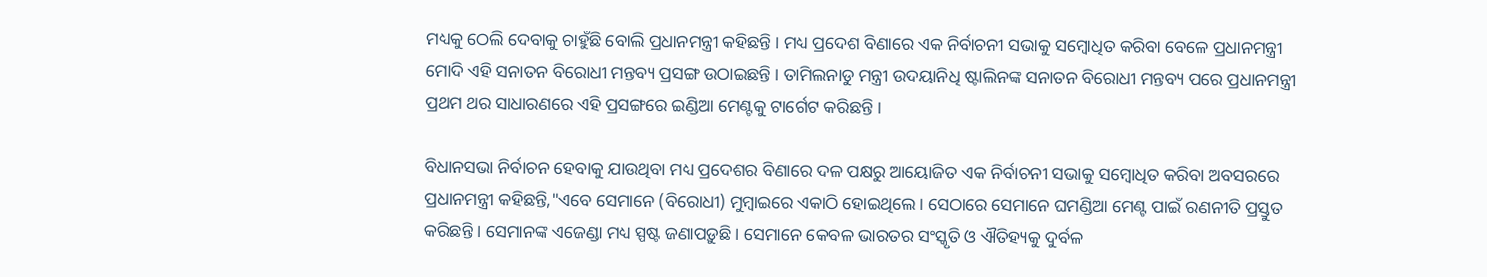ମଧ୍ୟକୁ ଠେଲି ଦେବାକୁ ଚାହୁଁଛି ବୋଲି ପ୍ରଧାନମନ୍ତ୍ରୀ କହିଛନ୍ତି । ମଧ୍ୟ ପ୍ରଦେଶ ବିଣାରେ ଏକ ନିର୍ବାଚନୀ ସଭାକୁ ସମ୍ବୋଧିତ କରିବା ବେଳେ ପ୍ରଧାନମନ୍ତ୍ରୀ ମୋଦି ଏହି ସନାତନ ବିରୋଧୀ ମନ୍ତବ୍ୟ ପ୍ରସଙ୍ଗ ଉଠାଇଛନ୍ତି । ତାମିଲନାଡୁ ମନ୍ତ୍ରୀ ଉଦୟାନିଧି ଷ୍ଟାଲିନଙ୍କ ସନାତନ ବିରୋଧୀ ମନ୍ତବ୍ୟ ପରେ ପ୍ରଧାନମନ୍ତ୍ରୀ ପ୍ରଥମ ଥର ସାଧାରଣରେ ଏହି ପ୍ରସଙ୍ଗରେ ଇଣ୍ଡିଆ ମେଣ୍ଟକୁ ଟାର୍ଗେଟ କରିଛନ୍ତି ।

ବିଧାନସଭା ନିର୍ବାଚନ ହେବାକୁ ଯାଉଥିବା ମଧ୍ୟ ପ୍ରଦେଶର ବିଣାରେ ଦଳ ପକ୍ଷରୁ ଆୟୋଜିତ ଏକ ନିର୍ବାଚନୀ ସଭାକୁ ସମ୍ବୋଧିତ କରିବା ଅବସରରେ ପ୍ରଧାନମନ୍ତ୍ରୀ କହିଛନ୍ତି,"ଏବେ ସେମାନେ (ବିରୋଧୀ) ମୁମ୍ବାଇରେ ଏକାଠି ହୋଇଥିଲେ । ସେଠାରେ ସେମାନେ ଘମଣ୍ଡିଆ ମେଣ୍ଟ ପାଇଁ ରଣନୀତି ପ୍ରସ୍ତୁତ କରିଛନ୍ତି । ସେମାନଙ୍କ ଏଜେଣ୍ଡା ମଧ୍ୟ ସ୍ପଷ୍ଟ ଜଣାପଡ଼ୁଛି । ସେମାନେ କେବଳ ଭାରତର ସଂସ୍କୃତି ଓ ଐତିହ୍ୟକୁ ଦୁର୍ବଳ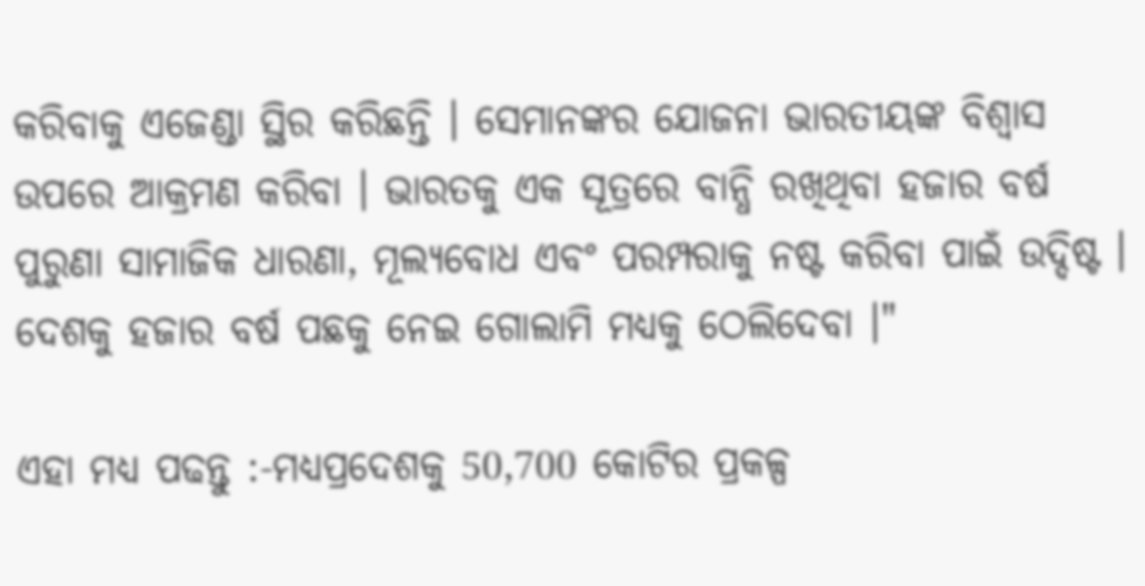କରିବାକୁ ଏଜେଣ୍ଡା ସ୍ଥିର କରିଛନ୍ତି । ସେମାନଙ୍କର ଯୋଜନା ଭାରତୀୟଙ୍କ ବିଶ୍ୱାସ ଉପରେ ଆକ୍ରମଣ କରିବା । ଭାରତକୁ ଏକ ସୂତ୍ରରେ ବାନ୍ଧି ରଖିଥିବା ହଜାର ବର୍ଷ ପୁରୁଣା ସାମାଜିକ ଧାରଣା, ମୂଲ୍ୟବୋଧ ଏବଂ ପରମ୍ପରାକୁ ନଷ୍ଟ କରିବା ପାଇଁ ଉଦ୍ଦିଷ୍ଟ । ଦେଶକୁ ହଜାର ବର୍ଷ ପଛକୁ ନେଇ ଗୋଲାମି ମଧ୍ୟକୁ ଠେଲିଦେବା ।"

ଏହା ମଧ୍ୟ ପଢନ୍ତୁ :-ମଧ୍ୟପ୍ରଦେଶକୁ 50,700 କୋଟିର ପ୍ରକଳ୍ପ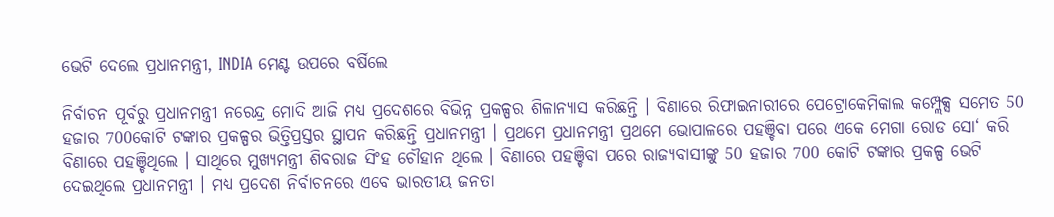ଭେଟି ଦେଲେ ପ୍ରଧାନମନ୍ତ୍ରୀ, INDIA ମେଣ୍ଟ ଉପରେ ବର୍ଷିଲେ

ନିର୍ବାଚନ ପୂର୍ବରୁ ପ୍ରଧାନମନ୍ତ୍ରୀ ନରେନ୍ଦ୍ର ମୋଦି ଆଜି ମଧ୍ୟ ପ୍ରଦେଶରେ ବିଭିନ୍ନ ପ୍ରକଳ୍ପର ଶିଳାନ୍ୟାସ କରିଛନ୍ତି । ବିଣାରେ ରିଫାଇନାରୀରେ ପେଟ୍ରୋକେମିକାଲ କମ୍ପ୍ଲେକ୍ସ ସମେତ 50 ହଜାର 700କୋଟି ଟଙ୍କାର ପ୍ରକଳ୍ପର ଭିତ୍ତିପ୍ରସ୍ତର ସ୍ଥାପନ କରିଛନ୍ତି ପ୍ରଧାନମନ୍ତ୍ରୀ । ପ୍ରଥମେ ପ୍ରଧାନମନ୍ତ୍ରୀ ପ୍ରଥମେ ଭୋପାଳରେ ପହଞ୍ଚିବା ପରେ ଏକେ ମେଗା ରୋଡ ସୋ‘ କରି ବିଣାରେ ପହଞ୍ଚିଥିଲେ । ସାଥିରେ ମୁଖ୍ୟମନ୍ତ୍ରୀ ଶିବରାଜ ସିଂହ ଚୌହାନ ଥିଲେ । ବିଣାରେ ପହଞ୍ଚିବା ପରେ ରାଜ୍ୟବାସୀଙ୍କୁ 50 ହଜାର 700 କୋଟି ଟଙ୍କାର ପ୍ରକଳ୍ପ ଭେଟି ଦେଇଥିଲେ ପ୍ରଧାନମନ୍ତ୍ରୀ । ମଧ୍ୟ ପ୍ରଦେଶ ନିର୍ବାଚନରେ ଏବେ ଭାରତୀୟ ଜନତା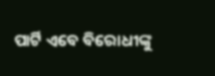ପାର୍ଟି ଏବେ ବିରୋଧୀଙ୍କୁ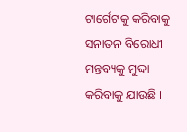ଟାର୍ଗେଟକୁ କରିବାକୁ ସନାତନ ବିରୋଧୀ ମନ୍ତବ୍ୟକୁ ମୁଦ୍ଦା କରିବାକୁ ଯାଉଛି ।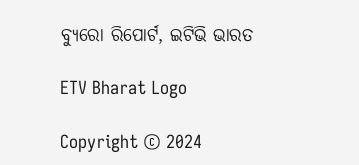ବ୍ୟୁରୋ ରିପୋର୍ଟ, ଇଟିଭି ଭାରତ

ETV Bharat Logo

Copyright © 2024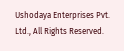Ushodaya Enterprises Pvt. Ltd., All Rights Reserved.